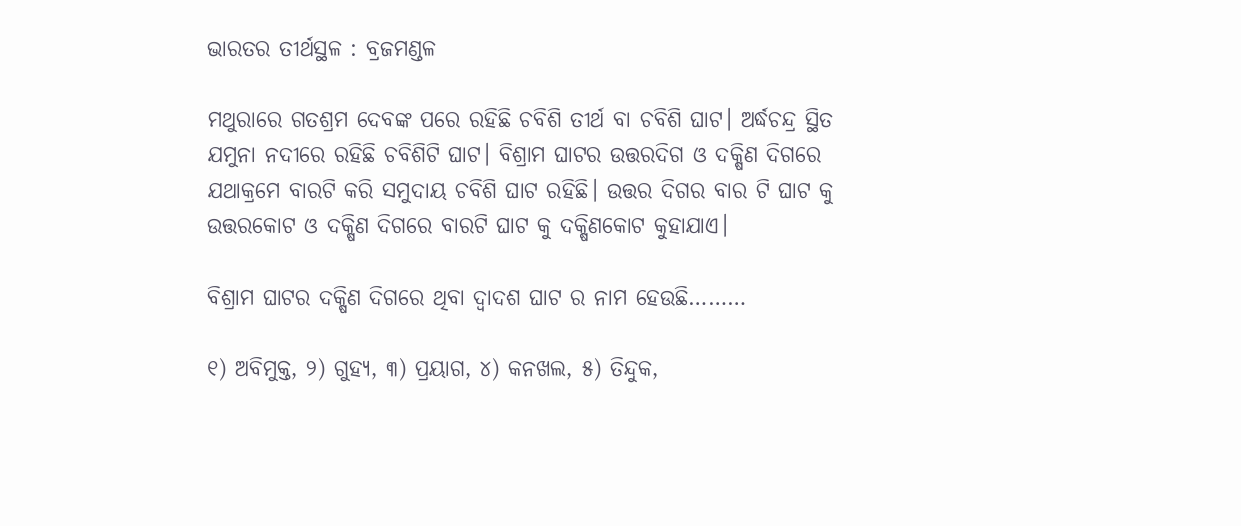ଭାରତର ତୀର୍ଥସ୍ଥଳ : ବ୍ରଜମଣ୍ଡଳ

ମଥୁରାରେ ଗତଶ୍ରମ ଦେବଙ୍କ ପରେ ରହିଛି ଚବିଶି ତୀର୍ଥ ବା ଚବିଶି ଘାଟ। ଅର୍ଦ୍ଧଚନ୍ଦ୍ର ସ୍ଥିତ ଯମୁନା ନଦୀରେ ରହିଛି ଚବିଶିଟି ଘାଟ। ବିଶ୍ରାମ ଘାଟର ଉତ୍ତରଦିଗ ଓ ଦକ୍ଷିଣ ଦିଗରେ ଯଥାକ୍ରମେ ବାରଟି କରି ସମୁଦାୟ ଚବିଶି ଘାଟ ରହିଛି। ଉତ୍ତର ଦିଗର ବାର ଟି ଘାଟ କୁ ଉତ୍ତରକୋଟ ଓ ଦକ୍ଷିଣ ଦିଗରେ ବାରଟି ଘାଟ କୁ ଦକ୍ଷିଣକୋଟ କୁହାଯାଏ।

ବିଶ୍ରାମ ଘାଟର ଦକ୍ଷିଣ ଦିଗରେ ଥିବା ଦ୍ୱାଦଶ ଘାଟ ର ନାମ ହେଉଛି………

୧) ଅବିମୁକ୍ତ, ୨) ଗୁହ୍ୟ, ୩) ପ୍ରୟାଗ, ୪) କନଖଲ, ୫) ତିନ୍ଦୁକ,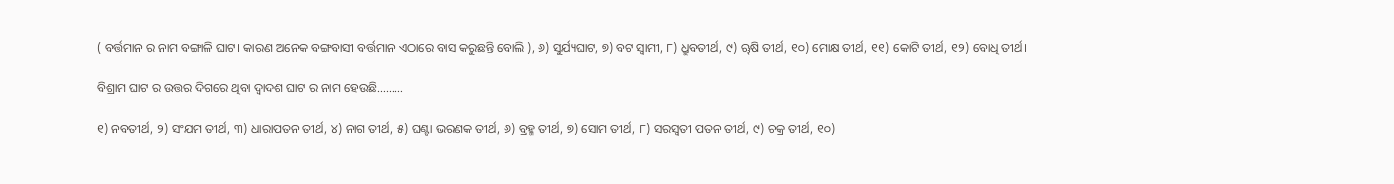( ବର୍ତ୍ତମାନ ର ନାମ ବଙ୍ଗାଳି ଘାଟ। କାରଣ ଅନେକ ବଙ୍ଗବାସୀ ବର୍ତ୍ତମାନ ଏଠାରେ ବାସ କରୁଛନ୍ତି ବୋଲି ), ୬) ସୁର୍ଯ୍ୟଘାଟ, ୭) ବଟ ସ୍ୱାମୀ, ୮) ଧ୍ରୁବତୀର୍ଥ, ୯) ୠଷି ତୀର୍ଥ, ୧୦) ମୋକ୍ଷ ତୀର୍ଥ, ୧୧) କୋଟି ତୀର୍ଥ, ୧୨) ବୋଧି ତୀର୍ଥ।

ବିଶ୍ରାମ ଘାଟ ର ଉତ୍ତର ଦିଗରେ ଥିବା ଦ୍ୱାଦଶ ଘାଟ ର ନାମ ହେଉଛି………

୧) ନବତୀର୍ଥ, ୨) ସଂଯମ ତୀର୍ଥ, ୩) ଧାରାପତନ ତୀର୍ଥ, ୪) ନାଗ ତୀର୍ଥ, ୫) ଘଣ୍ଟା ଭରଣକ ତୀର୍ଥ, ୬) ବ୍ରହ୍ମ ତୀର୍ଥ, ୭) ସୋମ ତୀର୍ଥ, ୮) ସରସ୍ୱତୀ ପତନ ତୀର୍ଥ, ୯) ଚକ୍ର ତୀର୍ଥ, ୧୦)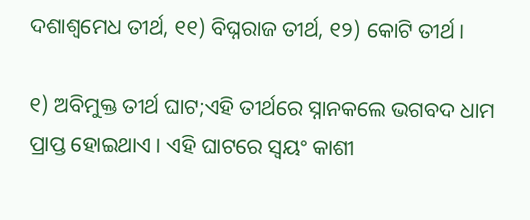ଦଶାଶ୍ୱମେଧ ତୀର୍ଥ, ୧୧) ବିଘ୍ନରାଜ ତୀର୍ଥ, ୧୨) କୋଟି ତୀର୍ଥ।

୧) ଅବିମୁକ୍ତ ତୀର୍ଥ ଘାଟ;ଏହି ତୀର୍ଥରେ ସ୍ନାନକଲେ ଭଗବଦ ଧାମ ପ୍ରାପ୍ତ ହୋଇଥାଏ। ଏହି ଘାଟରେ ସ୍ୱୟଂ କାଶୀ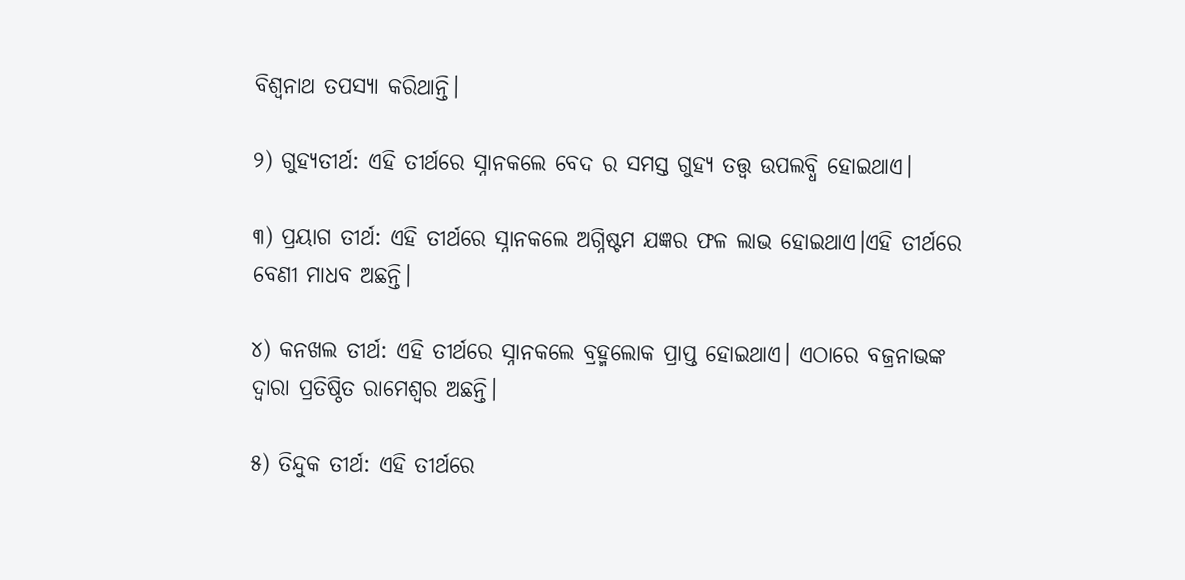ବିଶ୍ୱନାଥ ତପସ୍ୟା କରିଥାନ୍ତି।

୨) ଗୁହ୍ୟତୀର୍ଥ: ଏହି ତୀର୍ଥରେ ସ୍ନାନକଲେ ବେଦ ର ସମସ୍ତ ଗୁହ୍ୟ ତତ୍ତ୍ୱ ଉପଲବ୍ଧି ହୋଇଥାଏ।

୩) ପ୍ରୟାଗ ତୀର୍ଥ: ଏହି ତୀର୍ଥରେ ସ୍ନାନକଲେ ଅଗ୍ନିଷ୍ଟମ ଯଜ୍ଞର ଫଳ ଲାଭ ହୋଇଥାଏ।ଏହି ତୀର୍ଥରେ ବେଣୀ ମାଧବ ଅଛନ୍ତି।

୪) କନଖଲ ତୀର୍ଥ: ଏହି ତୀର୍ଥରେ ସ୍ନାନକଲେ ବ୍ରହ୍ମଲୋକ ପ୍ରାପ୍ତ ହୋଇଥାଏ। ଏଠାରେ ବଜ୍ରନାଭଙ୍କ ଦ୍ଵାରା ପ୍ରତିଷ୍ଠିତ ରାମେଶ୍ୱର ଅଛନ୍ତି।

୫) ତିନ୍ଦୁକ ତୀର୍ଥ: ଏହି ତୀର୍ଥରେ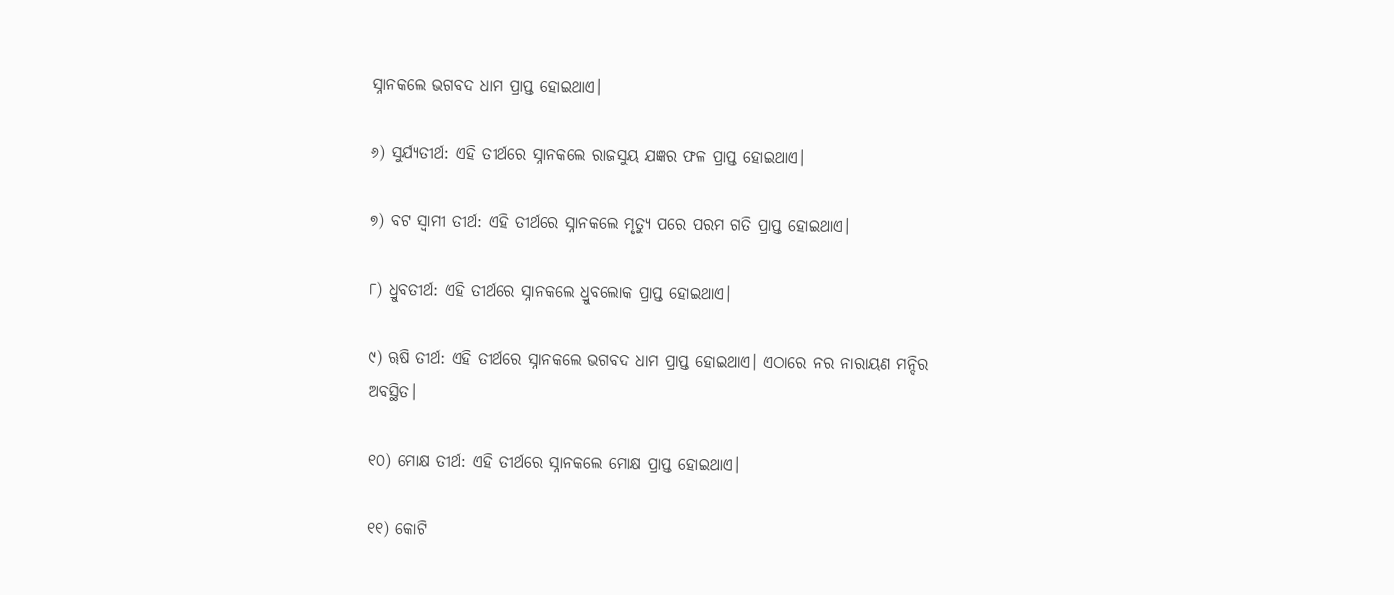ସ୍ନାନକଲେ ଭଗବଦ ଧାମ ପ୍ରାପ୍ତ ହୋଇଥାଏ।

୬) ସୁର୍ଯ୍ୟତୀର୍ଥ: ଏହି ତୀର୍ଥରେ ସ୍ନାନକଲେ ରାଜସୁୟ ଯଜ୍ଞର ଫଳ ପ୍ରାପ୍ତ ହୋଇଥାଏ।

୭) ବଟ ସ୍ୱାମୀ ତୀର୍ଥ: ଏହି ତୀର୍ଥରେ ସ୍ନାନକଲେ ମୃତ୍ୟୁ ପରେ ପରମ ଗତି ପ୍ରାପ୍ତ ହୋଇଥାଏ।

୮) ଧ୍ରୁବତୀର୍ଥ: ଏହି ତୀର୍ଥରେ ସ୍ନାନକଲେ ଧ୍ରୁବଲୋକ ପ୍ରାପ୍ତ ହୋଇଥାଏ।

୯) ୠଷି ତୀର୍ଥ: ଏହି ତୀର୍ଥରେ ସ୍ନାନକଲେ ଭଗବଦ ଧାମ ପ୍ରାପ୍ତ ହୋଇଥାଏ। ଏଠାରେ ନର ନାରାୟଣ ମନ୍ଦିର ଅବସ୍ଥିତ।

୧୦) ମୋକ୍ଷ ତୀର୍ଥ: ଏହି ତୀର୍ଥରେ ସ୍ନାନକଲେ ମୋକ୍ଷ ପ୍ରାପ୍ତ ହୋଇଥାଏ।

୧୧) କୋଟି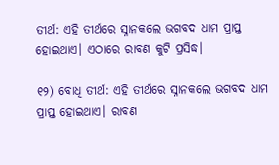ତୀର୍ଥ: ଏହି ତୀର୍ଥରେ ସ୍ନାନକଲେ ଭଗବଦ ଧାମ ପ୍ରାପ୍ତ ହୋଇଥାଏ। ଏଠାରେ ରାବଣ କୁଟି ପ୍ରସିଦ୍ଧ।

୧୨) ବୋଧି ତୀର୍ଥ: ଏହି ତୀର୍ଥରେ ସ୍ନାନକଲେ ଭଗବଦ ଧାମ ପ୍ରାପ୍ତ ହୋଇଥାଏ। ରାବଣ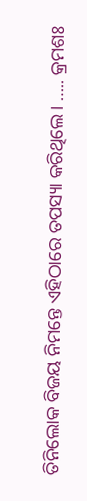ତିନିଲୋକ ବିଜୟ ନିମନ୍ତେ ଏହିଠାରେ ତପସ୍ୟା କରିଥିଲେ। ….. କ୍ରମଶଃ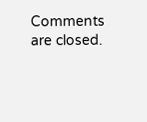Comments are closed.